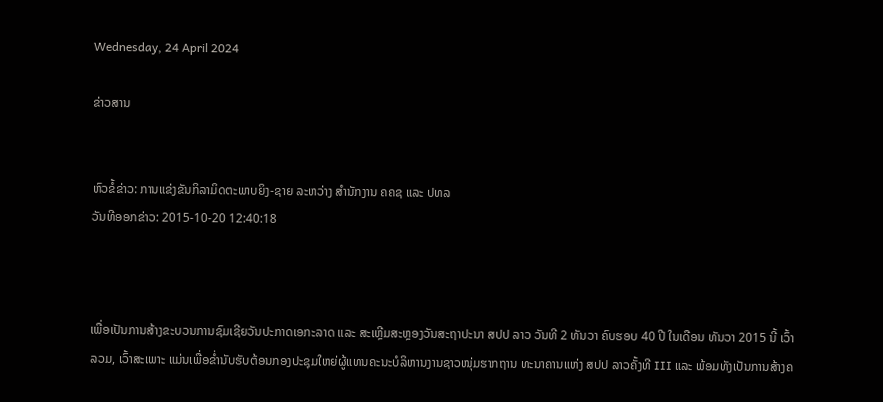Wednesday, 24 April 2024

ຂ່າວສານ


ຫົວຂໍ້ຂ່າວ: ການແຂ່ງຂັນກິລາມິດຕະພາບຍິງ-ຊາຍ ລະຫວ່າງ ສຳນັກງານ ຄຄຊ ແລະ ປທລ
ວັນທີອອກຂ່າວ: 2015-10-20 12:40:18



ເພື່ອເປັນການສ້າງຂະບວນການຊົມເຊີຍວັນປະກາດເອກະລາດ ແລະ ສະເຫຼີມສະຫຼອງວັນສະຖາປະນາ ສປປ ລາວ ວັນທີ 2 ທັນວາ ຄົບຮອບ 40 ປີ ໃນເດືອນ ທັນວາ 2015 ນີ້ ເວົ້າລວມ, ເວົ້າສະເພາະ ແມ່ນເພື່ອຂ່ຳນັບຮັບຕ້ອນກອງປະຊຸມໃຫຍ່ຜູ້ແທນຄະນະບໍລິຫານງານຊາວໜຸ່ມຮາກຖານ ທະນາຄານແຫ່ງ ສປປ ລາວຄັ້ງທີ III ແລະ ພ້ອມທັງເປັນການສ້າງຄ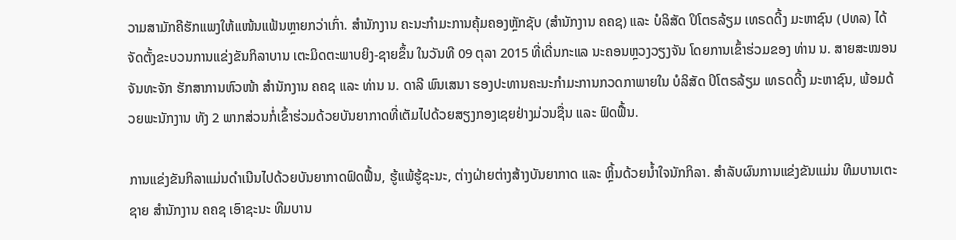ວາມສາມັກຄີຮັກແພງໃຫ້ແໜ້ນແຟ້ນຫຼາຍກວ່າເກົ່າ. ສຳນັກງານ ຄະນະກຳມະການຄຸ້ມຄອງຫຼັກຊັບ (ສຳນັກງານ ຄຄຊ) ແລະ ບໍລິສັດ ປິໂຕຣລ້ຽມ ເທຣດດີ້ງ ມະຫາຊົນ (ປທລ) ໄດ້ຈັດຕັ້ງຂະບວນການແຂ່ງຂັນກິລາບານ ເຕະມິດຕະພາບຍິງ-ຊາຍຂຶ້ນ ໃນວັນທີ 09 ຕຸລາ 2015 ທີ່ເດີ່ນກະແລ ນະຄອນຫຼວງວຽງຈັນ ໂດຍການເຂົ້າຮ່ວມຂອງ ທ່ານ ນ. ສາຍສະໝອນ ຈັນທະຈັກ ຮັກສາການຫົວໜ້າ ສຳນັກງານ ຄຄຊ ແລະ ທ່ານ ນ. ດາລີ ພົນເສນາ ຮອງປະທານຄະນະກຳມະການກວດກາພາຍໃນ ບໍລິສັດ ປິໂຕຣລ້ຽມ ເທຣດດີ້ງ ມະຫາຊົນ, ພ້ອມດ້ວຍພະນັກງານ ທັງ 2 ພາກສ່ວນກໍ່ເຂົ້າຮ່ວມດ້ວຍບັນຍາກາດທີ່ເຕັມໄປດ້ວຍສຽງກອງເຊຍຢ່າງມ່ວນຊື່ນ ແລະ ຟົດຟື້ນ.

ການແຂ່ງຂັນກິລາແມ່ນດຳເນີນໄປດ້ວຍບັນຍາກາດຟົດຟື້ນ, ຮູ້ແພ້ຮູ້ຊະນະ, ຕ່າງຝ່າຍຕ່າງສ້າງບັນຍາກາດ ແລະ ຫຼິ້ນດ້ວຍນ້ຳໃຈນັກກິລາ. ສຳລັບຜົນການແຂ່ງຂັນແມ່ນ ທີມບານເຕະຊາຍ ສຳນັກງານ ຄຄຊ ເອົາຊະນະ ທີມບານ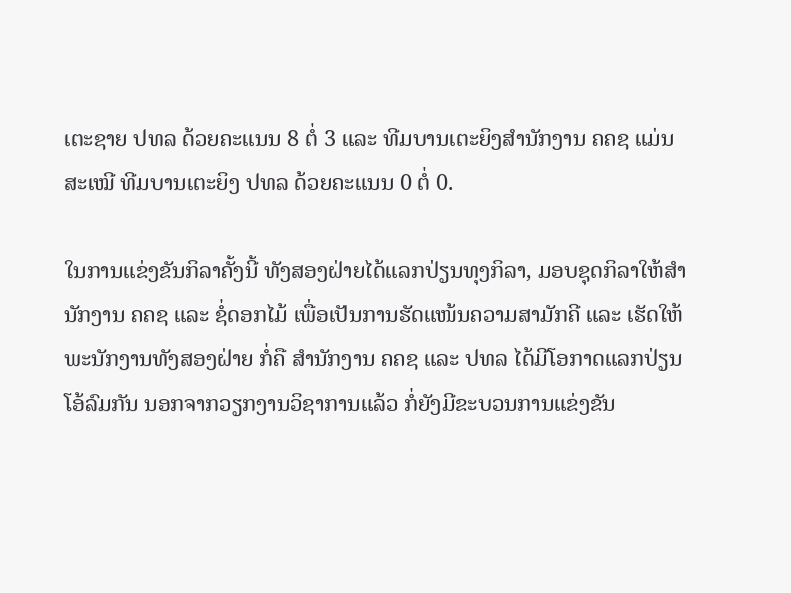ເຕະຊາຍ ປທລ ດ້ວຍຄະແນນ 8 ຕໍ່ 3 ແລະ ທີມບານເຕະຍິງສຳນັກງານ ຄຄຊ ແມ່ນສະເໝີ ທີມບານເຕະຍິງ ປທລ ດ້ວຍຄະແນນ 0 ຕໍ່ 0.

ໃນການແຂ່ງຂັນກິລາຄັ້ງນີ້ ທັງສອງຝ່າຍໄດ້ແລກປ່ຽນທຸງກິລາ, ມອບຊຸດກິລາໃຫ້ສຳນັກງານ ຄຄຊ ແລະ ຊໍ່ດອກໄມ້ ເພື່ອເປັນການຮັດແໜ້ນຄວາມສາມັກຄີ ແລະ ເຮັດໃຫ້ພະນັກງານທັງສອງຝ່າຍ ກໍ່ຄື ສຳນັກງານ ຄຄຊ ແລະ ປທລ ໄດ້ມີໂອກາດແລກປ່ຽນໂອ້ລົມກັນ ນອກຈາກວຽກງານວິຊາການແລ້ວ ກໍ່ຍັງມີຂະບວນການແຂ່ງຂັນ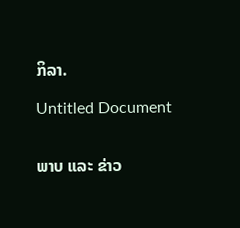ກິລາ.

Untitled Document


ພາບ ແລະ ຂ່າວ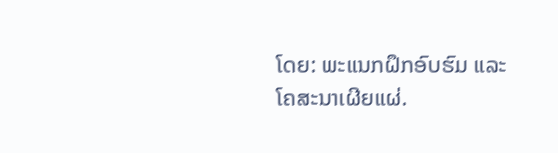ໂດຍ: ພະແນກຝຶກອົບຮົມ ແລະ ໂຄສະນາເຜີຍແຜ່.